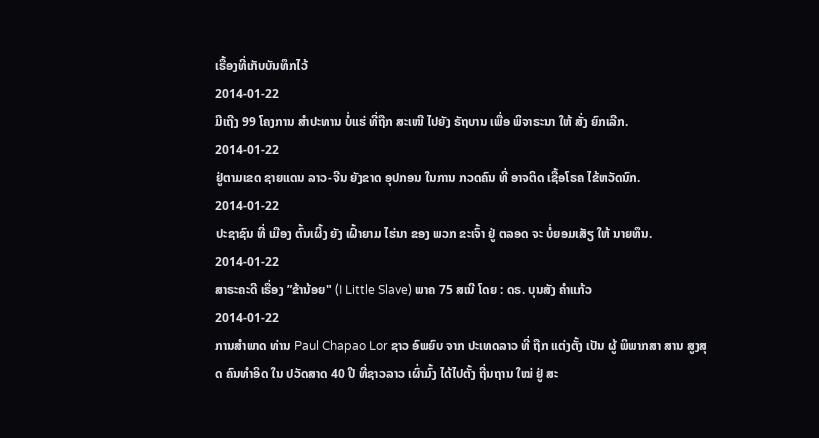ເຣື້ອງທີ່ເກັບບັນທຶກໄວ້
2014-01-22
ມີເຖີງ 99 ໂຄງການ ສຳປະທານ ບໍ່ແຮ່ ທີ່ຖືກ ສະເໜີ ໄປຍັງ ຣັຖບານ ເພື່ອ ພິຈາຣະນາ ໃຫ້ ສັ່ງ ຍົກເລີກ.
2014-01-22
ຢູ່ຕາມເຂດ ຊາຍແດນ ລາວ-ຈີນ ຍັງຂາດ ອຸປກອນ ໃນການ ກວດຄົນ ທີ່ ອາຈຕິດ ເຊື້ອໂຣຄ ໄຂ້ຫວັດນົກ.
2014-01-22
ປະຊາຊົນ ທີ່ ເມືອງ ຕົ້ນເຜິ້ງ ຍັງ ເຝົ້າຍາມ ໄຮ່ນາ ຂອງ ພວກ ຂະເຈົ້າ ຢູ່ ຕລອດ ຈະ ບໍ່ຍອມເສັຽ ໃຫ້ ນາຍທຶນ.
2014-01-22
ສາຣະຄະດີ ເຣື່ອງ ”ຂ້ານ້ອຍ" (I Little Slave) ພາຄ 75 ສເນີ ໂດຍ : ດຣ. ບຸນສັງ ຄຳແກ້ວ
2014-01-22
ການສຳພາດ ທ່ານ Paul Chapao Lor ຊາວ ອົພຍົບ ຈາກ ປະເທດລາວ ທີ່ ຖືກ ແຕ່ງຕັ້ງ ເປັນ ຜູ້ ພິພາກສາ ສານ ສູງສຸດ ຄົນທຳອິດ ໃນ ປວັດສາດ 40 ປີ ທີ່ຊາວລາວ ເຜົ່າມົ້ງ ໄດ້ໄປຕັ້ງ ຖີ່ນຖານ ໃໝ່ ຢູ່ ສະ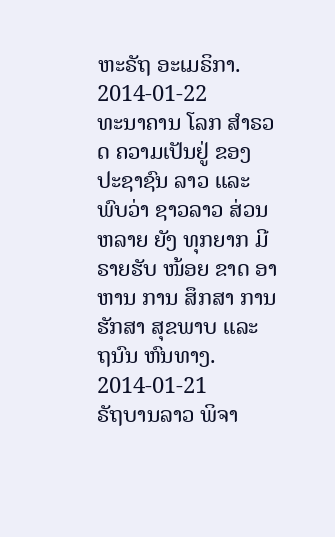ຫະຣັຖ ອະເມຣິກາ.
2014-01-22
ທະນາຄານ ໂລກ ສຳຣວດ ຄວາມເປັນຢູ່ ຂອງ ປະຊາຊົນ ລາວ ແລະ ພົບວ່າ ຊາວລາວ ສ່ວນຫລາຍ ຍັງ ທຸກຍາກ ມີຣາຍຮັບ ໜ້ອຍ ຂາດ ອາຫານ ການ ສຶກສາ ການ ຮັກສາ ສຸຂພາບ ແລະ ຖນົນ ຫົນທາງ.
2014-01-21
ຣັຖບານລາວ ພິຈາ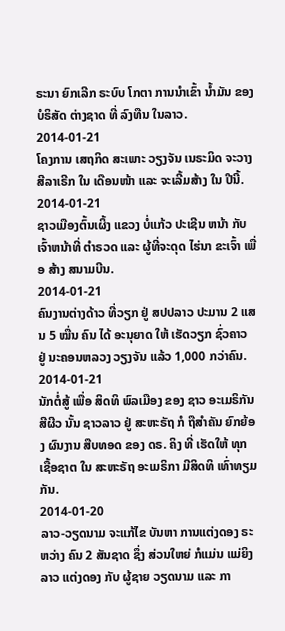ຣະນາ ຍົກເລີກ ຣະບົບ ໂກຕາ ການນຳເຂົ້າ ນ້ຳມັນ ຂອງ ບໍຣິສັດ ຕ່າງຊາດ ທີ່ ລົງທືນ ໃນລາວ.
2014-01-21
ໂຄງການ ເສຖກິດ ສະເພາະ ວຽງຈັນ ເນຣະມິດ ຈະວາງ ສີລາເຣີກ ໃນ ເດືອນໜ້າ ແລະ ຈະເລີ້ມສ້າງ ໃນ ປີນີ້.
2014-01-21
ຊາວເມືອງຕົ້ນເຜິ້ງ ແຂວງ ບໍ່ແກ້ວ ປະເຊີນ ຫນ້າ ກັບ ເຈົ້າຫນ້າທີ່ ຕຳຣວດ ແລະ ຜູ້ທີ່ຈະດຸດ ໄຮ່ນາ ຂະເຈົ້າ ເພື່ອ ສ້າງ ສນາມບີນ.
2014-01-21
ຄົນງານຕ່າງດ້າວ ທີ່ວຽກ ຢູ່ ສປປລາວ ປະມານ 2 ແສນ 5 ໝື່ນ ຄົນ ໄດ້ ອະນຸຍາດ ໃຫ້ ເຮັດວຽກ ຊົ່ວຄາວ ຢູ່ ນະຄອນຫລວງ ວຽງຈັນ ແລ້ວ 1,000 ກວ່າຄົນ.
2014-01-21
ນັກຕໍ່ສູ້ ເພື່ອ ສິດທິ ພົລເມືອງ ຂອງ ຊາວ ອະເມຣິກັນ ສີຜີວ ນັ້ນ ຊາວລາວ ຢູ່ ສະຫະຣັຖ ກໍ ຖືສໍາຄັນ ຍົກຍ້ອງ ຜົນງານ ສືບທອດ ຂອງ ດຣ. ຄິງ ທີ່ ເຮັດໃຫ້ ທຸກ ເຊື້ອຊາຕ ໃນ ສະຫະຣັຖ ອະເມຣິກາ ມີສິດທິ ເທົ່າທຽມ ກັນ.
2014-01-20
ລາວ-ວຽດນາມ ຈະແກ້ໄຂ ບັນຫາ ການແຕ່ງດອງ ຣະຫວ່າງ ຄົນ 2 ສັນຊາດ ຊຶ່ງ ສ່ວນໃຫຍ່ ກໍແມ່ນ ແມ່ຍິງ ລາວ ແຕ່ງດອງ ກັບ ຜູ້ຊາຍ ວຽດນາມ ແລະ ກາ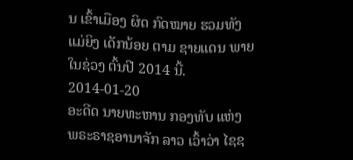ນ ເຂົ້າເມືອງ ຜິດ ກົດໝາຍ ຮວມທັງ ແມ່ຍິງ ເດັກນ້ອຍ ຕາມ ຊາຍແດນ ພາຍໃນຊ່ວງ ຕົ້ນປີ 2014 ນີ້.
2014-01-20
ອະດີດ ນາຍທະຫານ ກອງທັບ ແຫ່ງ ພຣະຣາຊອານາຈັກ ລາວ ເວົ້າວ່າ ໄຊຊ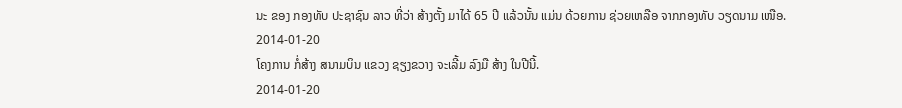ນະ ຂອງ ກອງທັບ ປະຊາຊົນ ລາວ ທີ່ວ່າ ສ້າງຕັ້ງ ມາໄດ້ 65 ປີ ແລ້ວນັ້ນ ແມ່ນ ດ້ວຍການ ຊ່ວຍເຫລືອ ຈາກກອງທັບ ວຽດນາມ ເໜືອ.
2014-01-20
ໂຄງການ ກໍ່ສ້າງ ສນາມບິນ ແຂວງ ຊຽງຂວາງ ຈະເລີ້ມ ລົງມື ສ້າງ ໃນປີນີ້.
2014-01-20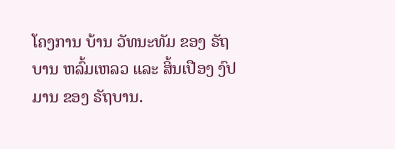ໂຄງການ ບ້ານ ວັທນະທັມ ຂອງ ຣັຖບານ ຫລົ້ມເຫລວ ແລະ ສິ້ນເປືອງ ງົປມານ ຂອງ ຣັຖບານ.